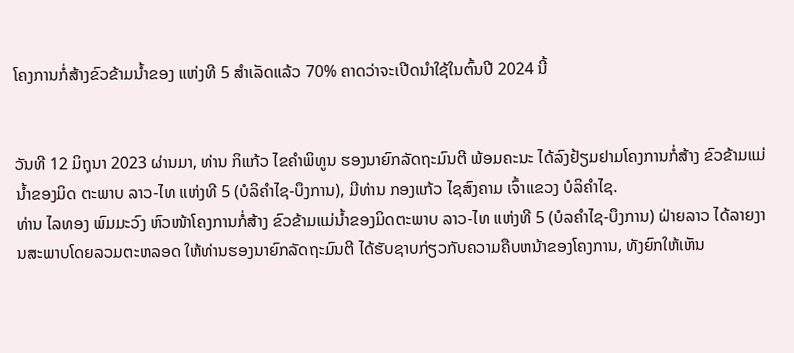ໂຄງການກໍ່ສ້າງຂົວຂ້າມນໍ້າຂອງ ແຫ່ງທີ 5 ສຳເລັດແລ້ວ 70% ຄາດວ່າຈະເປີດນຳໃຊ້ໃນຕົ້ນປີ 2024 ນີ້


ວັນທີ 12 ມິຖຸນາ 2023 ຜ່ານມາ, ທ່ານ ກິແກ້ວ ໄຂຄຳພິທູນ ຮອງນາຍົກລັດຖະມົນຕີ ພ້ອມຄະນະ ໄດ້ລົງຢ້ຽມຢາມໂຄງການກໍ່ສ້າງ ຂົວຂ້າມແມ່ນ້ຳຂອງມິດ ຕະພາບ ລາວ-ໄທ ແຫ່ງທີ 5 (ບໍລິຄຳໄຊ-ບຶງການ), ມີທ່ານ ກອງແກ້ວ ໄຊສົງຄາມ ເຈົ້າແຂວງ ບໍລິຄຳໄຊ.
ທ່ານ ໄລທອງ ພົມມະວົງ ຫົວໜ້າໂຄງການກໍ່ສ້າງ ຂົວຂ້າມແມ່ນ້ຳຂອງມິດຕະພາບ ລາວ-ໄທ ແຫ່ງທີ 5 (ບໍລຄຳໄຊ-ບຶງການ) ຝ່າຍລາວ ໄດ້ລາຍງານສະພາບໂດຍລວມຕະຫລອດ ໃຫ້ທ່ານຮອງນາຍົກລັດຖະມົນຕີ ໄດ້ຮັບຊາບກ່ຽວກັບຄວາມຄືບຫນ້າຂອງໂຄງການ, ທັງຍົກໃຫ້ເຫັນ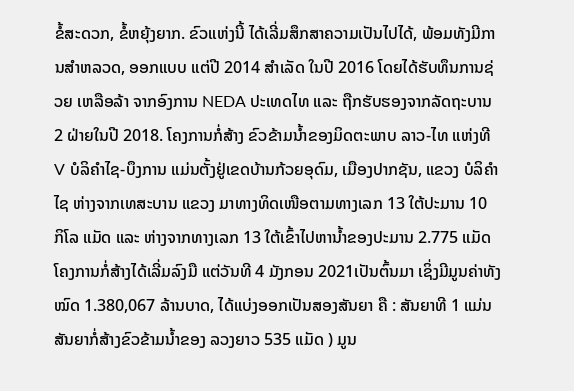ຂໍ້ສະດວກ, ຂໍ້ຫຍຸ້ງຍາກ. ຂົວແຫ່ງນີ້ ໄດ້ເລີ່ມສຶກສາຄວາມເປັນໄປໄດ້, ພ້ອມທັງມີການສຳຫລວດ, ອອກແບບ ແຕ່ປີ 2014 ສຳເລັດ ໃນປີ 2016 ໂດຍໄດ້ຮັບທຶນການຊ່ວຍ ເຫລືອລ້າ ຈາກອົງການ NEDA ປະເທດໄທ ແລະ ຖືກຮັບຮອງຈາກລັດຖະບານ 2 ຝ່າຍໃນປີ 2018. ໂຄງການກໍ່ສ້າງ ຂົວຂ້າມນ້ຳຂອງມິດຕະພາບ ລາວ-ໄທ ແຫ່ງທີ V ບໍລິຄຳໄຊ-ບຶງການ ແມ່ນຕັ້ງຢູ່ເຂດບ້ານກ້ວຍອຸດົມ, ເມືອງປາກຊັນ, ແຂວງ ບໍລິຄຳໄຊ ຫ່າງຈາກເທສະບານ ແຂວງ ມາທາງທິດເໜືອຕາມທາງເລກ 13 ໃຕ້ປະມານ 10 ກິໂລ ແມັດ ແລະ ຫ່າງຈາກທາງເລກ 13 ໃຕ້ເຂົ້າໄປຫານ້ຳຂອງປະມານ 2.775 ແມັດໂຄງການກໍ່ສ້າງໄດ້ເລີ່ມລົງມື ແຕ່ວັນທີ 4 ມັງກອນ 2021ເປັນຕົ້ນມາ ເຊິ່ງມີມູນຄ່າທັງ ໝົດ 1.380,067 ລ້ານບາດ, ໄດ້ແບ່ງອອກເປັນສອງສັນຍາ ຄື : ສັນຍາທີ 1 ແມ່ນສັນຍາກໍ່ສ້າງຂົວຂ້າມນໍ້າຂອງ ລວງຍາວ 535 ແມັດ ) ມູນ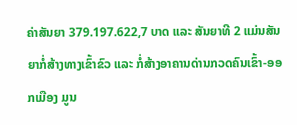ຄ່າສັນຍາ 379.197.622,7 ບາດ ແລະ ສັນຍາທີ 2 ແມ່ນສັນຍາກໍ່ສ້າງທາງເຂົ້າຂົວ ແລະ ກໍ່ສ້າງອາຄານດ່ານກວດຄົນເຂົ້າ-ອອກເມືອງ ມູນ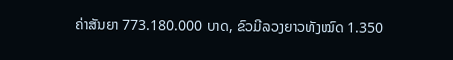ຄ່າສັນຍາ 773.180.000 ບາດ, ຂົວມີລວງຍາວທັງໝົດ 1.350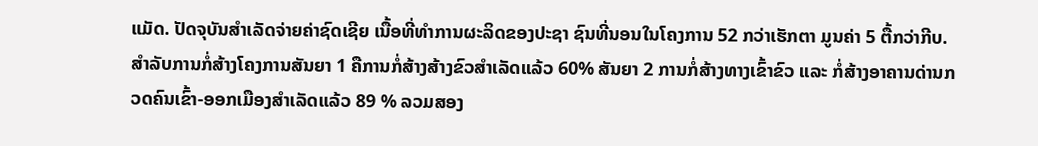ແມັດ. ປັດຈຸບັນສຳເລັດຈ່າຍຄ່າຊົດເຊີຍ ເນື້ອທີ່ທຳການຜະລິດຂອງປະຊາ ຊົນທີ່ນອນໃນໂຄງການ 52 ກວ່າເຮັກຕາ ມູນຄ່າ 5 ຕື້ກວ່າກີບ.
ສຳລັບການກໍ່ສ້າງໂຄງການສັນຍາ 1 ຄືການກໍ່ສ້າງສ້າງຂົວສຳເລັດແລ້ວ 60% ສັນຍາ 2 ການກໍ່ສ້າງທາງເຂົ້າຂົວ ແລະ ກໍ່ສ້າງອາຄານດ່ານກວດຄົນເຂົ້າ-ອອກເມືອງສຳເລັດແລ້ວ 89 % ລວມສອງ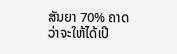ສັນຍາ 70% ຄາດວ່າຈະໃຫ້ໄດ້ເປີ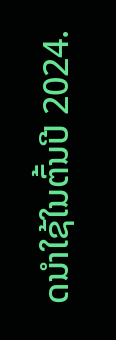ດນຳໃຊ້ໃນຕົ້ນປີ 2024.